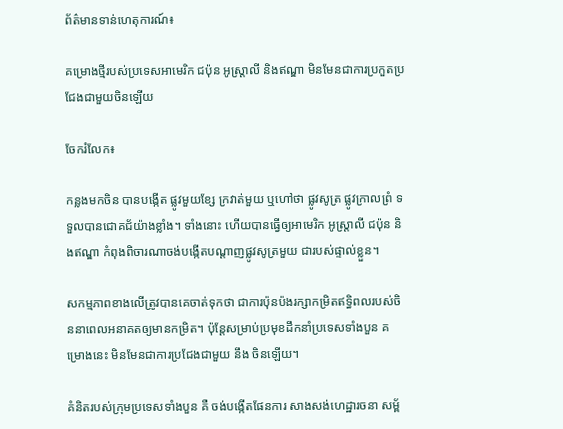ព័ត៌មានទាន់ហេតុការណ៍៖

គម្រោងថ្មីរបស់ប្រទេសអាមេរិក ជប៉ុន អូស្ត្រាលី និងឥណ្ឌា មិនមែនជាការប្រកួតប្រជែងជាមួយចិនឡើយ

ចែករំលែក៖

កន្លងមកចិន បានបង្កើត ផ្លូវមួយខ្សែ ក្រវាត់មួយ ឬហៅថា ផ្លូវសូត្រ ផ្លូវក្រាលព្រំ ទទួលបានជោគជ័យ៉ាងខ្លាំង។ ទាំងនោះ ហើយបានធ្វើឲ្យអាមេរិក អូស្ត្រាលី ជប៉ុន និងឥណ្ឌា កំពុងពិចារណាចង់បង្កើតបណ្តាញផ្លូវសូត្រមួយ ជារបស់ផ្ទាល់ខ្លួន។

សកម្មភាពខាងលើត្រូវបានគេចាត់ទុកថា ជាការប៉ុនប៉ងរក្សាកម្រិតឥទ្ធិពលរបស់ចិននាពេលអនាគតឲ្យមានកម្រិត។ ប៉ុន្តែសម្រាប់ប្រមុខដឹកនាំប្រទេសទាំងបួន គម្រោងនេះ មិនមែនជាការប្រជែងជាមួយ នឹង ចិនឡើយ។

គំនិតរបស់ក្រុមប្រទេសទាំងបួន គឺ ចង់បង្កើតផែនការ សាងសង់ហេដ្ឋារចនា សម្ព័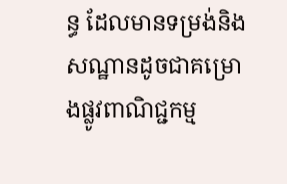ន្ធ ដែលមានទម្រង់និងសណ្ឋានដូចជាគម្រោងផ្លូវពាណិជ្ជកម្ម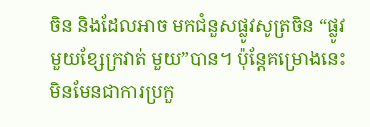ចិន និងដែលអាច មកជំនួសផ្លូវសូត្រចិន “ផ្លូវមួយខ្សែក្រវាត់ មួយ”បាន។ ប៉ុន្តែគម្រោងនេះ មិនមែនជាការប្រកួ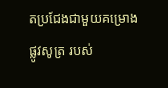តប្រជែងជាមួយគម្រោងផ្លូវសូត្រ របស់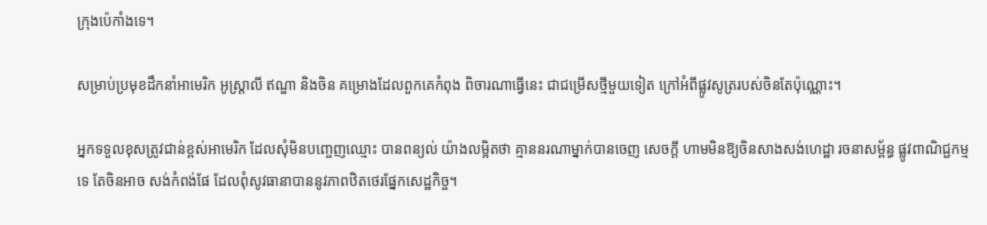ក្រុងប៉េកាំងទេ។

សម្រាប់ប្រមុខដឹកនាំអាមេរិក អូស្ត្រាលី ឥណ្ឌា និងចិន គម្រោងដែលពួកគេកំពុង ពិចារណាធ្វើនេះ ជាជម្រើសថ្មីមួយទៀត ក្រៅអំពីផ្លូវសូត្ររបស់ចិនតែប៉ុណ្ណោះ។

អ្នកទទួលខុសត្រូវជាន់ខ្ពស់អាមេរិក ដែលសុំមិនបញ្ចេញឈ្មោះ បានពន្យល់ យ៉ាងលម្អិតថា គ្មាននរណាម្នាក់បានចេញ សេចក្តី ហាមមិនឱ្យចិនសាងសង់ហេដ្ឋា រចនាសម្ព័ន្ធ ផ្លូវពាណិជ្ជកម្មទេ តែចិនអាច សង់កំពង់ផែ ដែលពុំសូវធានាបាននូវភាពឋិតថេរផ្នែកសេដ្ឋកិច្ច។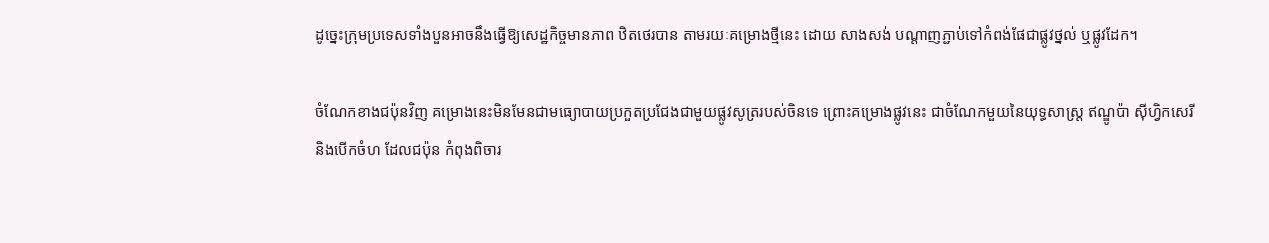ដូច្នេះក្រុមប្រទេសទាំងបួនអាចនឹងធ្វើឱ្យសេដ្ឋកិច្ចមានភាព ឋិតថេរបាន តាមរយៈគម្រោងថ្មីនេះ ដោយ សាងសង់ បណ្តាញភ្ជាប់ទៅកំពង់ផែជាផ្លូវថ្នល់ ឬផ្លូវដែក។

ចំណែកខាងជប៉ុនវិញ គម្រោងនេះមិនមែនជាមធ្យោបាយប្រកួតប្រជែងជាមួយផ្លូវសូត្ររបស់ចិនទេ ព្រោះគម្រោងផ្លូវនេះ ជាចំណែកមួយនៃយុទ្ធសាស្ត្រ ឥណ្ឌូប៉ា ស៊ីហ្វិកសេរី និងបើកចំហ ដែលជប៉ុន កំពុងពិចារ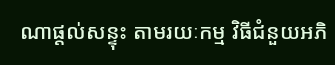ណាផ្តល់សន្ទុះ តាមរយៈកម្ម វិធីជំនួយអភិ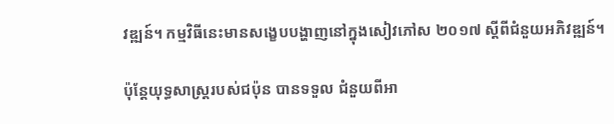វឌ្ឍន៍។ កម្មវិធីនេះមានសង្ខេបបង្ហាញនៅក្នុងសៀវភៅស ២០១៧ ស្តីពីជំនួយអភិវឌ្ឍន៍។

ប៉ុន្តែយុទ្ធសាស្ត្ររបស់ជប៉ុន បានទទួល ជំនួយពីអា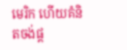មេរិក ហើយគំនិតចង់ផ្ត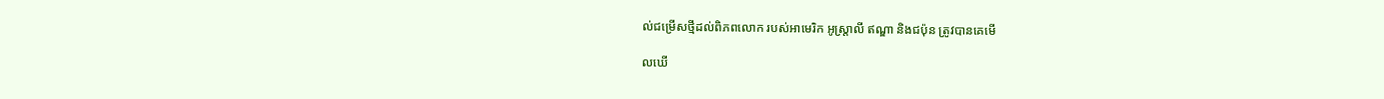ល់ជម្រើសថ្មីដល់ពិភពលោក របស់អាមេរិក អូស្ត្រាលី ឥណ្ឌា និងជប៉ុន ត្រូវបានគេមើ

លឃើ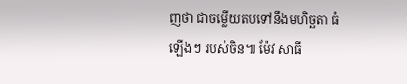ញថា ជាចម្លើយតបទៅនឹងមហិច្ឆតា ធំឡើងៗ របស់ចិន៕ ម៉ែវ សាធី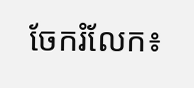ចែករំលែក៖